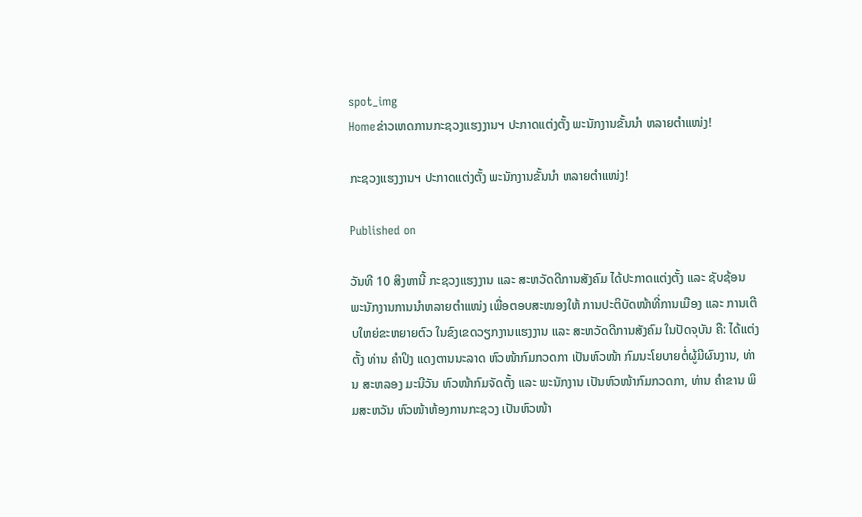spot_img
Homeຂ່າວເຫດການກະຊວງແຮງງານຯ ປະກາດແຕ່ງຕັ້ງ ພະນັກງານຂັ້ນນໍາ ຫລາຍຕໍາແໜ່ງ!

ກະຊວງແຮງງານຯ ປະກາດແຕ່ງຕັ້ງ ພະນັກງານຂັ້ນນໍາ ຫລາຍຕໍາແໜ່ງ!

Published on

ວັນທີ 10 ສິງຫານີ້ ກະຊວງແຮງງານ ແລະ ສະຫວັດດີການສັງຄົມ ໄດ້ປະກາດແຕ່ງຕັ້ງ ແລະ ຊັບຊ້ອນ ພະນັກງານການນໍາຫລາຍຕໍາແໜ່ງ ເພື່ອຕອບສະໜອງໃຫ້ ການປະຕິບັດໜ້າທີ່ການເມືອງ ແລະ ການເຕີບໃຫຍ່ຂະຫຍາຍຕົວ ໃນຂົງເຂດວຽກງານແຮງງານ ແລະ ສະຫວັດດີການສັງຄົມ ໃນປັດຈຸບັນ ຄື: ໄດ້ແຕ່ງຕັ້ງ ທ່ານ ຄໍາປິງ ແດງຕານນະລາດ ຫົວໜ້າກົມກວດກາ ເປັນຫົວໜ້າ ກົມນະໂຍບາຍຕໍ່ຜູ້ມີຜົນງານ, ທ່ານ ສະຫລອງ ມະນີວັນ ຫົວໜ້າກົມຈັດຕັ້ງ ແລະ ພະນັກງານ ເປັນຫົວໜ້າກົມກວດກາ, ທ່ານ ຄໍາຂານ ພິມສະຫວັນ ຫົວໜ້າຫ້ອງການກະຊວງ ເປັນຫົວໜ້າ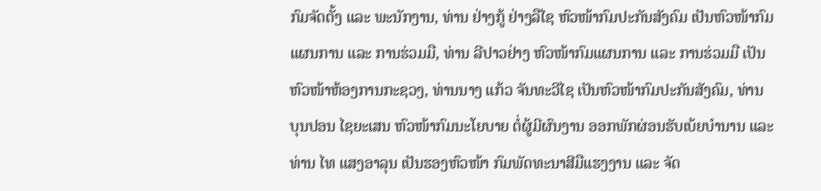ກົມຈັດຕັ້ງ ແລະ ພະນັກງານ, ທ່ານ ຢ່າງກູ້ ຢ່າງລືໄຊ ຫົວໜ້າກົມປະກັນສັງຄົມ ເປັນຫົວໜ້າກົມແຜນການ ແລະ ການຮ່ວມມື, ທ່ານ ລີປາວຢ່າງ ຫົວໜ້າກົມແຜນການ ແລະ ການຮ່ວມມື ເປັນຫົວໜ້າຫ້ອງການກະຊວງ, ທ່ານນາງ ແກ້ວ ຈັນທະວີໄຊ ເປັນຫົວໜ້າກົມປະກັນສັງຄົມ, ທ່ານ ບຸນປອນ ໄຊຍະເສນ ຫົວໜ້າກົມນະໂຍບາຍ ຕໍ່ຜູ້ມີຜົນງານ ອອກພັກຜ່ອນຮັບເບ້ຍບໍານານ ແລະ ທ່ານ ໄທ ແສງອາລຸນ ເປັນຮອງຫົວໜ້າ ກົມພັດທະນາສີມືແຮງງານ ແລະ ຈັດ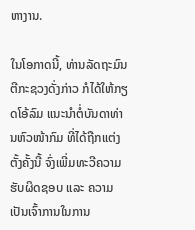ຫາງານ.

ໃນໂອກາດນີ້, ທ່ານລັດຖະມົນຕີກະຊວງດັ່ງກ່າວ ກໍໄດ້ໃຫ້ກຽດໂອ້ລົມ ແນະນໍາຕໍ່ບັນດາທ່ານຫົວໜ້າກົມ ທີ່ໄດ້ຖືກແຕ່ງຕັ້ງຄັ້ງນີ້ ຈົ່ງເພີ່ມທະວີຄວາມຮັບຜິດຊອບ ແລະ ຄວາມເປັນເຈົ້າການໃນການ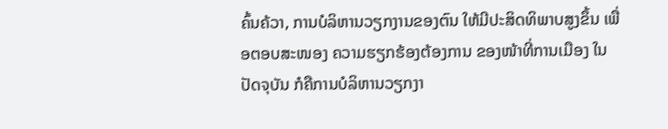ຄົ້ນຄ້ວາ, ການບໍລິຫານວຽກງານຂອງຕົນ ໃຫ້ມີປະສິດທິພາບສູງຂຶ້ນ ເພື່ອຕອບສະໜອງ ຄວາມຮຽກຮ້ອງຕ້ອງການ ຂອງໜ້າທີ່ການເມືອງ ໃນປັດຈຸບັນ ກໍຄືການບໍລິຫານວຽກງາ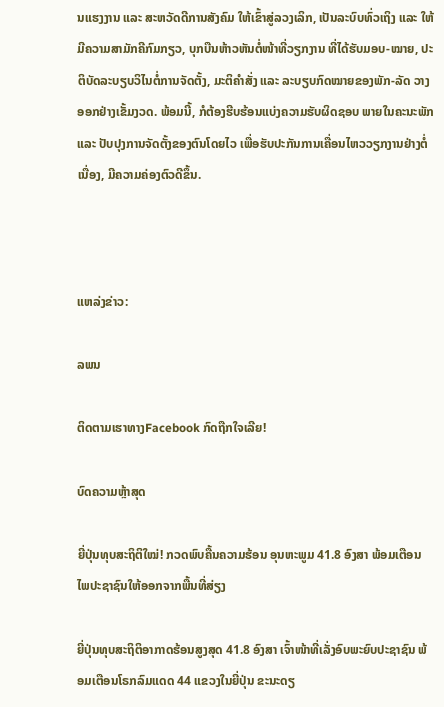ນແຮງງານ ແລະ ສະຫວັດດີການສັງຄົມ ໃຫ້ເຂົ້າສູ່ລວງເລິກ, ເປັນລະບົບທົ່ວເຖິງ ແລະ ໃຫ້ມີຄວາມສາມັກຄີກົມກຽວ, ບຸກບືນຫ້າວຫັນຕໍ່ໜ້າທີ່ວຽກງານ ທີ່ໄດ້ຮັບມອບ-ໝາຍ, ປະຕິບັດລະບຽບວິໄນຕໍ່ການຈັດຕັ້ງ, ມະຕິຄໍາສັ່ງ ແລະ ລະບຽບກົດໝາຍຂອງພັກ-ລັດ ວາງອອກຢ່າງເຂັ້ມງວດ. ພ້ອມນີ້, ກໍຕ້ອງຮີບຮ້ອນແບ່ງຄວາມຮັບຜິດຊອບ ພາຍໃນຄະນະພັກ ແລະ ປັບປຸງການຈັດຕັ້ງຂອງຕົນໂດຍໄວ ເພື່ອຮັບປະກັນການເຄື່ອນໄຫວວຽກງານຢ່າງຕໍ່ເນື່ອງ, ມີຄວາມຄ່ອງຕົວດີຂຶ້ນ.



ແຫລ່ງຂ່າວ:

ລພນ

ຕິດຕາມເຮາທາງFacebook ກົດຖືກໃຈເລີຍ!

ບົດຄວາມຫຼ້າສຸດ

ຍີ່ປຸ່ນທຸບສະຖິຕິໃໝ່! ກວດພົບຄື້ນຄວາມຮ້ອນ ອຸນຫະພູມ 41.8 ອົງສາ ພ້ອມເຕືອນໄພປະຊາຊົນໃຫ້ອອກຈາກພື້ນທີ່ສ່ຽງ

ຍີ່ປຸ່ນທຸບສະຖິຕິອາກາດຮ້ອນສູງສຸດ 41.8 ອົງສາ ເຈົ້າໜ້າທີ່ເລັ່ງອົບພະຍົບປະຊາຊົນ ພ້ອມເຕືອນໂຣກລົມແດດ 44 ແຂວງໃນຍີ່ປຸ່ນ ຂະນະດຽ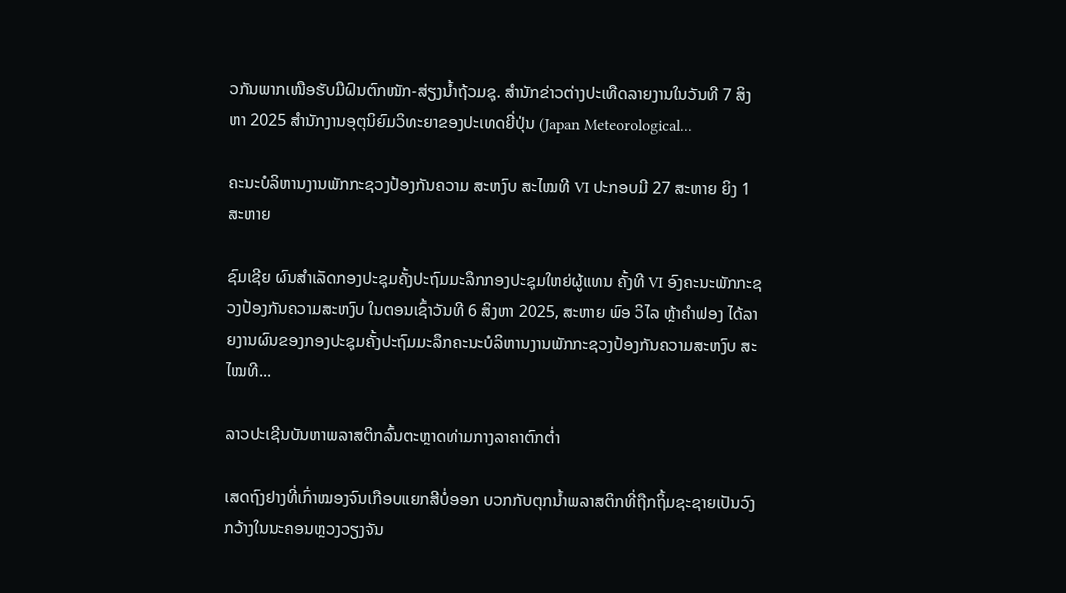ວກັນພາກເໜືອຮັບມືຝົນຕົກໜັກ-ສ່ຽງນ້ຳຖ້ວມຊຸ. ສຳນັກຂ່າວຕ່າງປະເທືດລາຍງານໃນວັນທີ 7 ສິງຫາ 2025 ສຳນັກງານອຸຕຸນິຍົມວິທະຍາຂອງປະເທດຍີ່ປຸ່ນ (Japan Meteorological...

ຄະນະບໍລິຫານງານພັກກະຊວງປ້ອງກັນຄວາມ ສະຫງົບ ສະໄໝທີ VI ປະກອບມີ 27 ສະຫາຍ ຍິງ 1 ສະຫາຍ

ຊົມເຊີຍ ຜົນສຳເລັດກອງປະຊຸມຄັ້ງປະຖົມມະລຶກກອງປະຊຸມໃຫຍ່ຜູ້ແທນ ຄັ້ງທີ VI ອົງຄະນະພັກກະຊວງປ້ອງກັນຄວາມສະຫງົບ ໃນຕອນເຊົ້າວັນທີ 6 ສິງຫາ 2025, ສະຫາຍ ພົອ ວິໄລ ຫຼ້າຄຳຟອງ ໄດ້ລາຍງານຜົນຂອງກອງປະຊຸມຄັ້ງປະຖົມມະລຶກຄະນະບໍລິຫານງານພັກກະຊວງປ້ອງກັນຄວາມສະຫງົບ ສະໄໝທີ...

ລາວປະເຊີນບັນຫາພລາສຕິກລົ້ນຕະຫຼາດທ່າມກາງລາຄາຕົກຕໍ່າ

ເສດຖົງຢາງທີ່ເກົ່າໝອງຈົນເກືອບແຍກສີບໍ່ອອກ ບວກກັບຕຸກນໍ້າພລາສຕິກທີ່ຖືກຖິ້ມຊະຊາຍເປັນວົງກວ້າງໃນນະຄອນຫຼວງວຽງຈັນ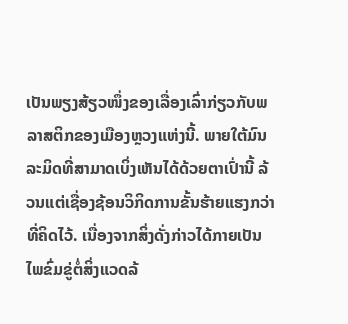ເປັນພຽງສ້ຽວໜຶ່ງຂອງເລື່ອງເລົ່າກ່ຽວກັບພລາສຕິກຂອງເມືອງຫຼວງແຫ່ງນີ້. ພາຍໃຕ້ມົນລະມິດທີ່ສາມາດເບິ່ງເຫັນໄດ້ດ້ວຍຕາເປົ່ານີ້ ລ້ວນແຕ່ເຊື່ອງຊ້ອນວິກິດການຂັ້ນຮ້າຍແຮງກວ່າທີ່ຄິດໄວ້. ເນື່ອງຈາກສິ່ງດັ່ງກ່າວໄດ້ກາຍເປັນໄພຂົ່ມຂູ່ຕໍ່ສິ່ງແວດລ້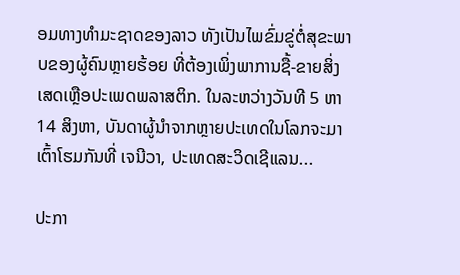ອມທາງທໍາມະຊາດຂອງລາວ ທັງເປັນໄພຂົ່ມຂູ່ຕໍ່ສຸຂະພາບຂອງຜູ້ຄົນຫຼາຍຮ້ອຍ ທີ່ຕ້ອງເພິ່ງພາການຊື້-ຂາຍສິ່ງເສດເຫຼືອປະເພດພລາສຕິກ. ໃນລະຫວ່າງວັນທີ 5 ຫາ 14 ສິງຫາ, ບັນດາຜູ້ນໍາຈາກຫຼາຍປະເທດໃນໂລກຈະມາເຕົ້າໂຮມກັນທີ່ ເຈນີວາ, ປະເທດສະວິດເຊີແລນ...

ປະກາ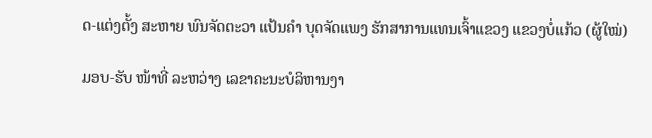ດ-ແຕ່ງຕັ້ງ ສະຫາຍ ພົນຈັດຕະວາ ແປ້ນຄໍາ ບຸດຈັດແພງ ຮັກສາການແທນເຈົ້າແຂວງ ແຂວງບໍ່ແກ້ວ (ຜູ້ໃໝ່)

ມອບ-ຮັບ ໜ້າທີ່ ລະຫວ່າງ ເລຂາຄະນະບໍລິຫານງາ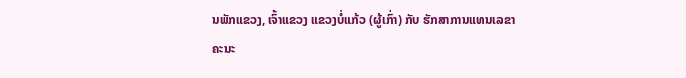ນພັກແຂວງ, ເຈົ້າແຂວງ ແຂວງບໍ່ແກ້ວ (ຜູ້ເກົ່າ) ກັບ ຮັກສາການແທນເລຂາຄະນະ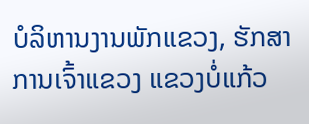ບໍລິຫານງານພັກແຂວງ, ຮັກສາການເຈົ້າແຂວງ ແຂວງບໍ່ແກ້ວ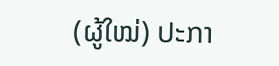(ຜູ້ໃໝ່) ປະກາ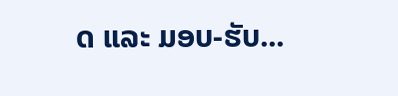ດ ແລະ ມອບ-ຮັບ...